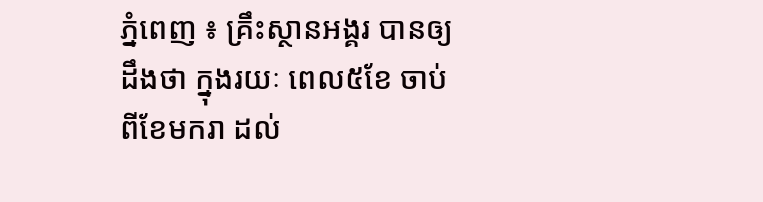ភ្នំពេញ ៖ គ្រឹះស្ថានអង្គរ បានឲ្យដឹងថា ក្នុងរយៈ ពេល៥ខែ ចាប់ពីខែមករា ដល់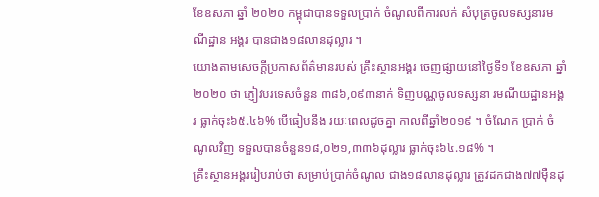ខែឧសភា ឆ្នាំ ២០២០ កម្ពុជាបានទទួលប្រាក់ ចំណូលពីការលក់ សំបុត្រចូលទស្សនារមណីដ្ឋាន អង្គរ បានជាង១៨លានដុល្លារ ។
យោងតាមសេចក្ដីប្រកាសព័ត៌មានរបស់ គ្រឹះស្ថានអង្គរ ចេញផ្សាយនៅថ្ងៃទី១ ខែឧសភា ឆ្នាំ២០២០ ថា ភ្ញៀវបរទេសចំនួន ៣៨៦,០៩៣នាក់ ទិញបណ្ណចូលទស្សនា រមណីយដ្ឋានអង្គរ ធ្លាក់ចុះ៦៥.៤៦% បើធៀបនឹង រយៈពេលដូចគ្នា កាលពីឆ្នាំ២០១៩ ។ ចំណែក ប្រាក់ ចំណូលវិញ ទទួលបានចំនួន១៨,០២១,៣៣៦ដុល្លារ ធ្លាក់ចុះ៦៤.១៨% ។
គ្រឹះស្ថានអង្គររៀបរាប់ថា សម្រាប់ប្រាក់ចំណូល ជាង១៨លានដុល្លារ ត្រូវដកជាង៧៧ម៉ឺនដុ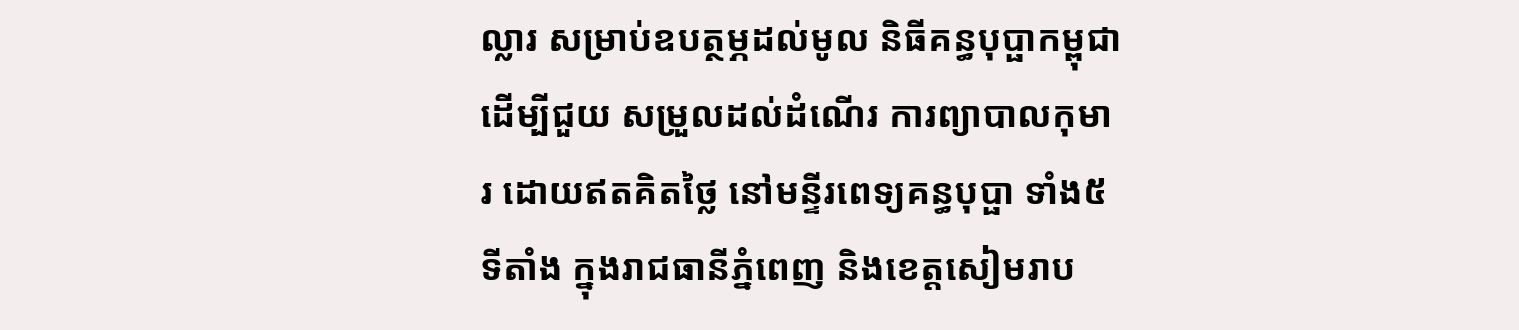ល្លារ សម្រាប់ឧបត្ថម្ភដល់មូល និធីគន្ធបុប្ផាកម្ពុជា ដើម្បីជួយ សម្រួលដល់ដំណើរ ការព្យាបាលកុមារ ដោយឥតគិតថ្លៃ នៅមន្ទីរពេទ្យគន្ធបុប្ផា ទាំង៥ទីតាំង ក្នុងរាជធានីភ្នំពេញ និងខេត្តសៀមរាប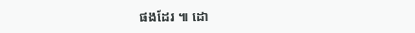ផងដែរ ៕ ដោ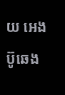យ អេង ប៊ូឆេង